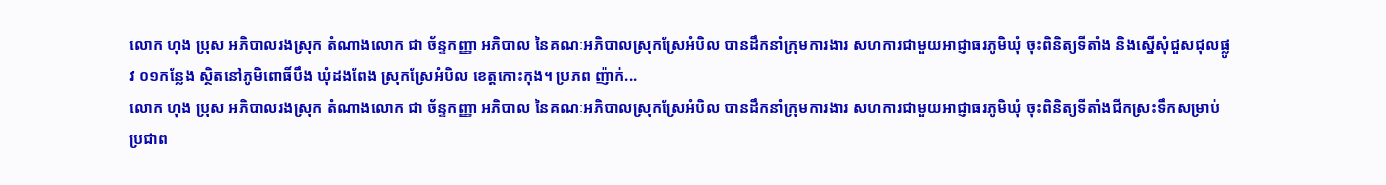លោក ហុង ប្រុស អភិបាលរងស្រុក តំណាងលោក ជា ច័ន្ទកញ្ញា អភិបាល នៃគណៈអភិបាលស្រុកស្រែអំបិល បានដឹកនាំក្រុមការងារ សហការជាមួយអាជ្ញាធរភូមិឃុំ ចុះពិនិត្យទីតាំង និងស្នើសុំជួសជុលផ្លូវ ០១កន្លែង ស្ថិតនៅភូមិពោធិ៍បឹង ឃុំដងពែង ស្រុកស្រែអំបិល ខេត្តកោះកុង។ ប្រភព ញ៉ាក់...
លោក ហុង ប្រុស អភិបាលរងស្រុក តំណាងលោក ជា ច័ន្ទកញ្ញា អភិបាល នៃគណៈអភិបាលស្រុកស្រែអំបិល បានដឹកនាំក្រុមការងារ សហការជាមួយអាជ្ញាធរភូមិឃុំ ចុះពិនិត្យទីតាំងជីកស្រះទឹកសម្រាប់ប្រជាព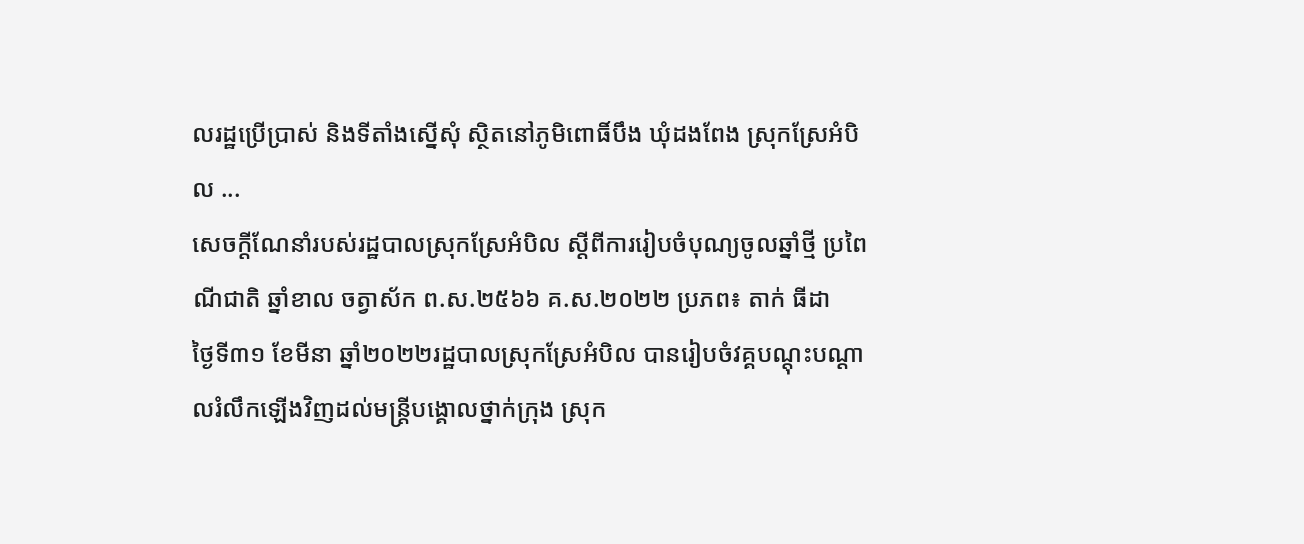លរដ្ឋប្រើប្រាស់ និងទីតាំងស្នើសុំ ស្ថិតនៅភូមិពោធិ៍បឹង ឃុំដងពែង ស្រុកស្រែអំបិល ...
សេចក្ដីណែនាំរបស់រដ្ឋបាលស្រុកស្រែអំបិល ស្ដីពីការរៀបចំបុណ្យចូលឆ្នាំថ្មី ប្រពៃណីជាតិ ឆ្នាំខាល ចត្វាស័ក ព.ស.២៥៦៦ គ.ស.២០២២ ប្រភព៖ តាក់ ធីដា
ថ្ងៃទី៣១ ខែមីនា ឆ្នាំ២០២២រដ្ឋបាលស្រុកស្រែអំបិល បានរៀបចំវគ្គបណ្ដុះបណ្ដាលរំលឹកឡើងវិញដល់មន្ត្រីបង្គោលថ្នាក់ក្រុង ស្រុក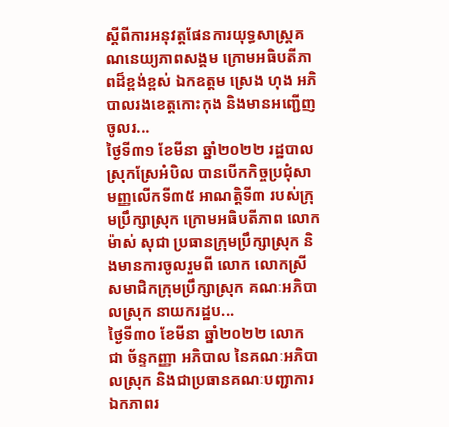ស្ដីពីការអនុវត្តផែនការយុទ្ធសាស្ត្រគណនេយ្យភាពសង្គម ក្រោមអធិបតីភាពដ៏ខ្ពង់ខ្ពស់ ឯកឧត្តម ស្រេង ហុង អភិបាលរងខេត្តកោះកុង និងមានអញ្ជើញចូលរ...
ថ្ងៃទី៣១ ខែមីនា ឆ្នាំ២០២២ រដ្ឋបាលស្រុកស្រែអំបិល បានបើកកិច្ចប្រជុំសាមញ្ញលើកទី៣៥ អាណត្តិទី៣ របស់ក្រុមប្រឹក្សាស្រុក ក្រោមអធិបតីភាព លោក ម៉ាស់ សុជា ប្រធានក្រុមប្រឹក្សាស្រុក និងមានការចូលរួមពី លោក លោកស្រី សមាជិកក្រុមប្រឹក្សាស្រុក គណៈអភិបាលស្រុក នាយករដ្ឋប...
ថ្ងៃទី៣០ ខែមីនា ឆ្នាំ២០២២ លោក ជា ច័ន្ទកញ្ញា អភិបាល នៃគណៈអភិបាលស្រុក និងជាប្រធានគណៈបញ្ជាការឯកភាពរ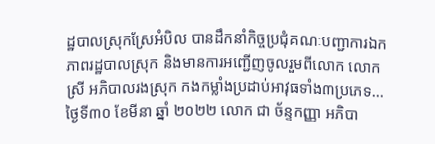ដ្ឋបាលស្រុកស្រែអំបិល បានដឹកនាំកិច្ចប្រជុំគណៈបញ្ជាការឯកភាពរដ្ឋបាលស្រុក និងមានការអញ្ជើញចូលរួមពីលោក លោកស្រី អភិបាលរងស្រុក កងកម្លាំងប្រដាប់អាវុធទាំង៣ប្រភេទ...
ថ្ងៃទី៣០ ខែមីនា ឆ្នាំ ២០២២ លោក ជា ច័ន្ទកញ្ញា អភិបា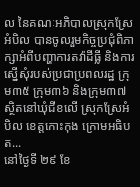ល នៃគណៈអភិបាលស្រុកស្រែអំបិល បានចូលរួមកិច្ចប្រជុំពិភាក្សាអំពីបញ្ហាការតវ៉ាដីធ្លី និងការស្នើសុំរបស់ប្រជាប្រពលរដ្ឋ ក្រុម៣៥ ក្រុម៣៦ និងក្រុម៣៧ ស្ថិតនៅឃុំជីខលើ ស្រុកស្រែអំបិល ខេត្តកោះកុង ក្រោមអធិបត...
នៅថ្ងៃទី ២៩ ខែ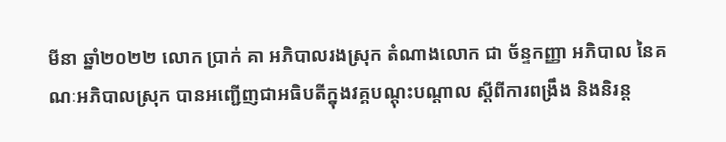មីនា ឆ្នាំ២០២២ លោក ប្រាក់ គា អភិបាលរងស្រុក តំណាងលោក ជា ច័ន្ទកញ្ញា អភិបាល នៃគណៈអភិបាលស្រុក បានអញ្ជើញជាអធិបតីក្នុងវគ្គបណ្ដុះបណ្ដាល ស្ដីពីការពង្រឹង និងនិរន្ដ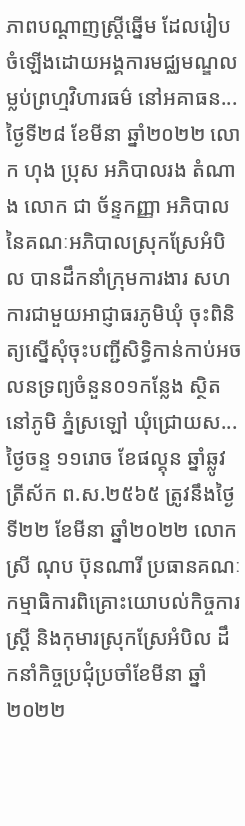ភាពបណ្ដាញស្ត្រីឆ្នើម ដែលរៀបចំឡើងដោយអង្គការមជ្ឈមណ្ឌលម្លប់ព្រហ្មវិហារធម៌ នៅអគាធន...
ថ្ងៃទី២៨ ខែមីនា ឆ្នាំ២០២២ លោក ហុង ប្រុស អភិបាលរង តំណាង លោក ជា ច័ន្ទកញ្ញា អភិបាល នៃគណៈអភិបាលស្រុកស្រែអំបិល បានដឹកនាំក្រុមការងារ សហការជាមួយអាជ្ញាធរភូមិឃុំ ចុះពិនិត្យស្នើសុំចុះបញ្ជីសិទ្ធិកាន់កាប់អចលនទ្រព្យចំនួន០១កន្លែង ស្ថិតនៅភូមិ ភ្នំស្រឡៅ ឃុំជ្រោយស...
ថ្ងៃចន្ទ ១១រោច ខែផល្គុន ឆ្នាំឆ្លូវ ត្រីស័ក ព.ស.២៥៦៥ ត្រូវនឹងថ្ងៃទី២២ ខែមីនា ឆ្នាំ២០២២ លោកស្រី ណុប ប៊ុនណារី ប្រធានគណៈកម្មាធិការពិគ្រោះយោបល់កិច្ចការស្រ្តី និងកុមារស្រុកស្រែអំបិល ដឹកនាំកិច្ចប្រជុំប្រចាំខែមីនា ឆ្នាំ២០២២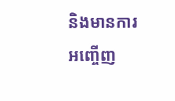និងមានការអញ្ចើញ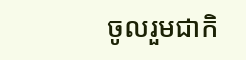ចូលរួមជាកិ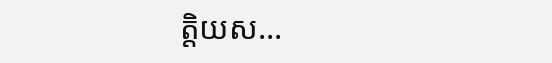ត្តិយស...